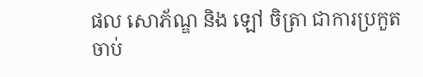ផល សោភ័ណ្ឌ និង ឡៅ ចិត្រា ជាការប្រកួតចាប់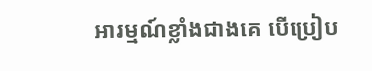អារម្មណ៍ខ្លាំងជាងគេ បើប្រៀប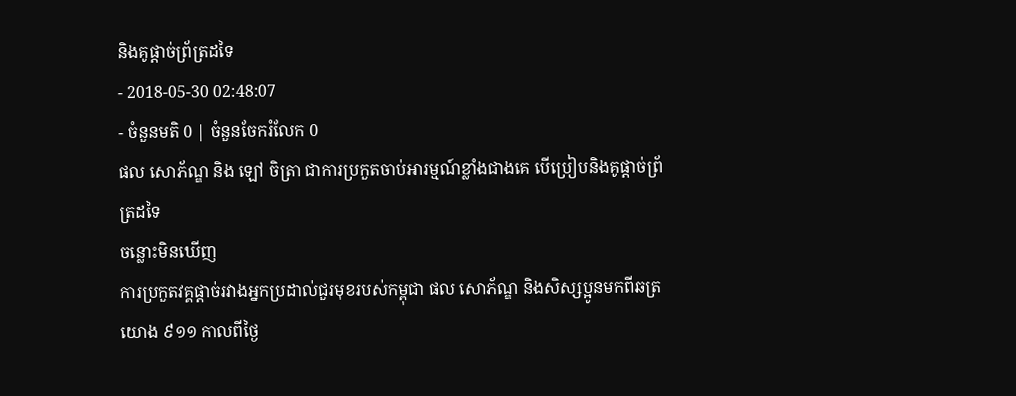និងគូផ្ដាច់ព្រ័ត្រដទៃ
- 2018-05-30 02:48:07
- ចំនួនមតិ 0 | ចំនួនចែករំលែក 0
ផល សោភ័ណ្ឌ និង ឡៅ ចិត្រា ជាការប្រកួតចាប់អារម្មណ៍ខ្លាំងជាងគេ បើប្រៀបនិងគូផ្ដាច់ព្រ័ត្រដទៃ
ចន្លោះមិនឃើញ
ការប្រកួតវគ្គផ្ដាច់រវាងអ្នកប្រដាល់ជួរមុខរបស់កម្ពុជា ផល សោភ័ណ្ឌ និងសិស្សប្អូនមកពីឆត្រយោង ៩១១ កាលពីថ្ងៃ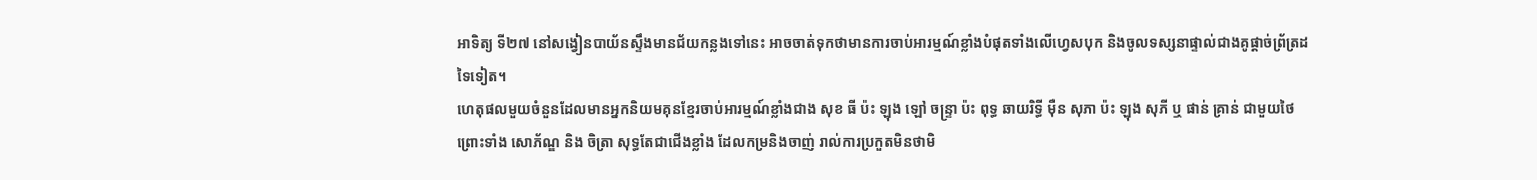អាទិត្យ ទី២៧ នៅសង្វៀនបាយ័នស្ទឹងមានជ័យកន្លងទៅនេះ អាចចាត់ទុកថាមានការចាប់អារម្មណ៍ខ្លាំងបំផុតទាំងលើហ្វេសបុក និងចូលទស្សនាផ្ទាល់ជាងគូផ្ដាច់ព្រ័ត្រដទៃទៀត។
ហេតុផលមួយចំនួនដែលមានអ្នកនិយមគុនខ្មែរចាប់អារម្មណ៍ខ្លាំងជាង សុខ ធី ប៉ះ ឡុង ឡៅ ចន្រ្ទា ប៉ះ ពុទ្ធ ឆាយរិទ្ធី ម៉ឺន សុភា ប៉ះ ឡុង សុភី ឬ ផាន់ គ្រាន់ ជាមួយថៃ ព្រោះទាំង សោភ័ណ្ឌ និង ចិត្រា សុទ្ធតែជាជើងខ្លាំង ដែលកម្រនិងចាញ់ រាល់ការប្រកួតមិនថាមិ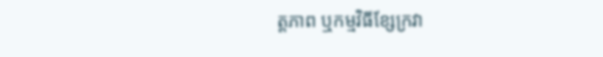ត្តភាព ឬកម្មវិធីខ្សែក្រវា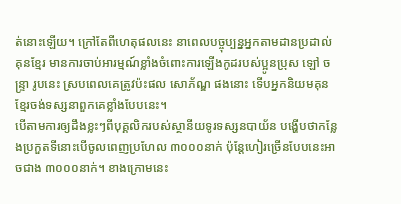ត់នោះឡើយ។ ក្រៅតែពីហេតុផលនេះ នាពេលបច្ចុប្បន្នអ្នកតាមដានប្រដាល់គុនខ្មែរ មានការចាប់អារម្មណ៍ខ្លាំងចំពោះការឡើងកូដរបស់ប្អូនប្រុស ឡៅ ចន្រ្ទា រូបនេះ ស្របពេលគេត្រូវប៉ះផល សោភ័ណ្ឌ ផងនោះ ទើបអ្នកនិយមគុនខ្មែរចង់ទស្សនាពួកគេខ្លាំងបែបនេះ។
បើតាមការឲ្យដឹងខ្លះៗពីបុគ្គលិករបស់ស្ថានីយទូរទស្សនបាយ័ន បង្ហើបថាកន្លែងប្រកួតទីនោះបើចូលពេញប្រហែល ៣០០០នាក់ ប៉ុន្តែហៀរច្រើនបែបនេះអាចជាង ៣០០០នាក់។ ខាងក្រោមនេះ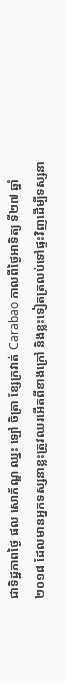ជាទិដ្ឋភាពថ្ងៃ ផល សោភ័ណ្ឌ ឈ្នះ ឡៅ ចិត្រា ខ្សែក្រវាត់ Carabao កាលពីថ្ងៃអាទិត្យ ទី២៧ ឆ្នាំ២០១៨ ដែលមានអ្នកទស្សនាខ្លះត្រូវឈរអើតពីខាងក្រៅ និងខ្លះទៀតត្រលប់ទៅផ្ទះវិញដើម្បីទស្សនា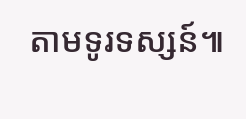តាមទូរទស្សន៍៕